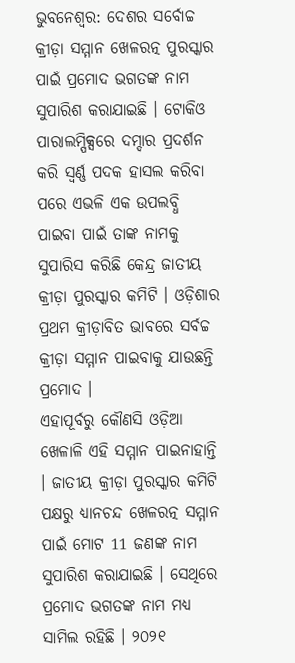ଭୁବନେଶ୍ବର: ଦେଶର ସର୍ବୋଚ୍ଚ କ୍ରୀଡ଼ା ସମ୍ମାନ ଖେଳରତ୍ନ ପୁରସ୍କାର ପାଇଁ ପ୍ରମୋଦ ଭଗତଙ୍କ ନାମ ସୁପାରିଶ କରାଯାଇଛି । ଟୋକିଓ ପାରାଲମ୍ପିକ୍ସରେ ଦମ୍ଦାର ପ୍ରଦର୍ଶନ କରି ସ୍ବର୍ଣ୍ଣ ପଦକ ହାସଲ କରିବା ପରେ ଏଭଳି ଏକ ଉପଲବ୍ଧି ପାଇବା ପାଇଁ ତାଙ୍କ ନାମକୁ ସୁପାରିସ କରିଛି କେନ୍ଦ୍ର ଜାତୀୟ କ୍ରୀଡ଼ା ପୁରସ୍କାର କମିଟି । ଓଡ଼ିଶାର ପ୍ରଥମ କ୍ରୀଡ଼ାବିତ ଭାବରେ ସର୍ବଚ୍ଚ କ୍ରୀଡ଼ା ସମ୍ମାନ ପାଇବାକୁ ଯାଉଛନ୍ତି ପ୍ରମୋଦ ।
ଏହାପୂର୍ବରୁ କୌଣସି ଓଡ଼ିଆ ଖେଳାଳି ଏହି ସମ୍ମାନ ପାଇନାହାନ୍ତି । ଜାତୀୟ କ୍ରୀଡ଼ା ପୁରସ୍କାର କମିଟି ପକ୍ଷରୁ ଧ୍ୟାନଚନ୍ଦ ଖେଳରତ୍ନ ସମ୍ମାନ ପାଇଁ ମୋଟ 11 ଜଣଙ୍କ ନାମ ସୁପାରିଶ କରାଯାଇଛି । ସେଥିରେ ପ୍ରମୋଦ ଭଗତଙ୍କ ନାମ ମଧ୍ୟ ସାମିଲ ରହିଛି । ୨୦୨୧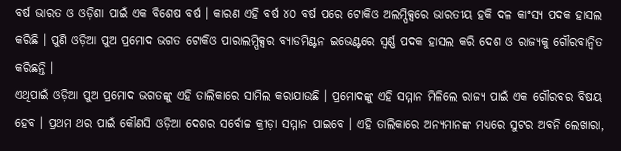ବର୍ଷ ଭାରତ ଓ ଓଡ଼ିଶା ପାଇଁ ଏକ ବିଶେଷ ବର୍ଷ । କାରଣ ଏହି ବର୍ଷ ୪୦ ବର୍ଷ ପରେ ଟୋକିଓ ଅଲମ୍ପିକ୍ସରେ ଭାରତୀୟ ହକି ଦଳ କାଂସ୍ୟ ପଦକ ହାସଲ କରିଛି । ପୁଣି ଓଡ଼ିଆ ପୁଅ ପ୍ରମୋଦ ଭଗତ ଟୋକିଓ ପାରାଲମ୍ପିକ୍ସର ବ୍ୟାଡମିଣ୍ଟନ ଇଭେଣ୍ଟରେ ସ୍ବର୍ଣ୍ଣ ପଦକ ହାସଲ କରି ଦେଶ ଓ ରାଜ୍ୟକୁ ଗୌରବାନ୍ବିତ କରିଛନ୍ତି ।
ଏଥିପାଇଁ ଓଡ଼ିଆ ପୁଅ ପ୍ରମୋଦ ଭଗତଙ୍କୁ ଏହି ତାଲିକାରେ ସାମିଲ କରାଯାଉଛି । ପ୍ରମୋଦଙ୍କୁ ଏହି ସମ୍ମାନ ମିଳିଲେ ରାଜ୍ୟ ପାଇଁ ଏକ ଗୌରବର ବିଷୟ ହେବ । ପ୍ରଥମ ଥର ପାଇଁ କୌଣସି ଓଡ଼ିଆ ଦେଶର ସର୍ବୋଚ୍ଚ କ୍ରୀଡ଼ା ସମ୍ମାନ ପାଇବେ । ଏହି ତାଲିକାରେ ଅନ୍ୟମାନଙ୍କ ମଧ୍ୟରେ ସୁଟର ଅବନି ଲେଖାରା,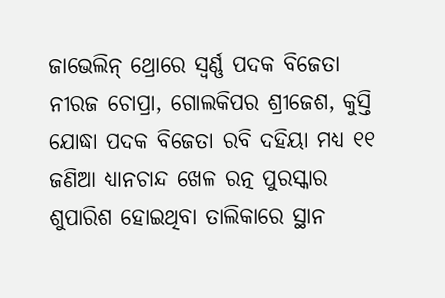ଜାଭେଲିନ୍ ଥ୍ରୋରେ ସ୍ବର୍ଣ୍ଣ ପଦକ ବିଜେତା ନୀରଜ ଚୋପ୍ରା, ଗୋଲକିପର ଶ୍ରୀଜେଶ, କୁସ୍ତି ଯୋଦ୍ଧା ପଦକ ବିଜେତା ରବି ଦହିୟା ମଧ୍ୟ ୧୧ ଜଣିଆ ଧ୍ୟାନଚାନ୍ଦ ଖେଳ ରତ୍ନ ପୁରସ୍କାର ଶୁପାରିଶ ହୋଇଥିବା ତାଲିକାରେ ସ୍ଥାନ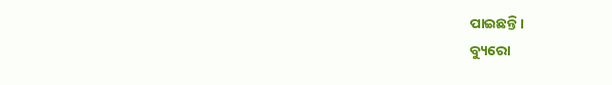ପାଇଛନ୍ତି ।
ବ୍ୟୁରୋ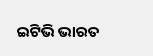ଇଟିଭି ଭାରତ